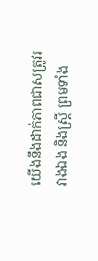យើងនឹងដាក់ភាពជាសត្រូវរវាងឯង និងស្ត្រី ព្រមទាំង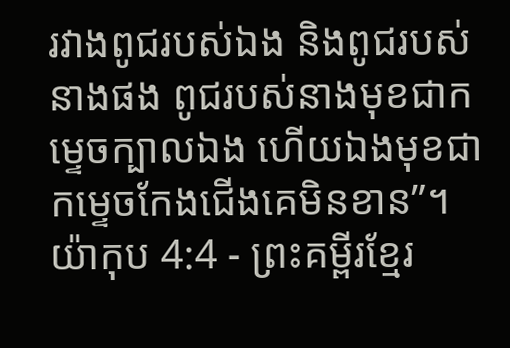រវាងពូជរបស់ឯង និងពូជរបស់នាងផង ពូជរបស់នាងមុខជាកម្ទេចក្បាលឯង ហើយឯងមុខជាកម្ទេចកែងជើងគេមិនខាន”។
យ៉ាកុប 4:4 - ព្រះគម្ពីរខ្មែរ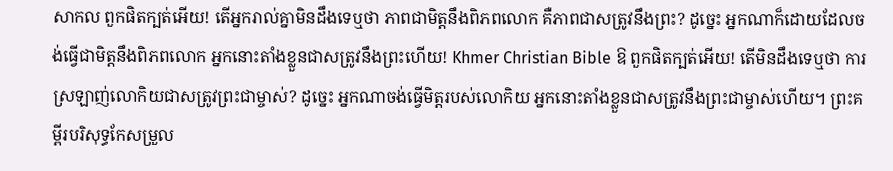សាកល ពួកផិតក្បត់អើយ! តើអ្នករាល់គ្នាមិនដឹងទេឬថា ភាពជាមិត្តនឹងពិភពលោក គឺភាពជាសត្រូវនឹងព្រះ? ដូច្នេះ អ្នកណាក៏ដោយដែលចង់ធ្វើជាមិត្តនឹងពិភពលោក អ្នកនោះតាំងខ្លួនជាសត្រូវនឹងព្រះហើយ! Khmer Christian Bible ឱ ពួកផិតក្បត់អើយ! តើមិនដឹងទេឬថា ការស្រឡាញ់លោកិយជាសត្រូវព្រះជាម្ចាស់? ដូច្នេះ អ្នកណាចង់ធ្វើមិត្តរបស់លោកិយ អ្នកនោះតាំងខ្លួនជាសត្រូវនឹងព្រះជាម្ចាស់ហើយ។ ព្រះគម្ពីរបរិសុទ្ធកែសម្រួល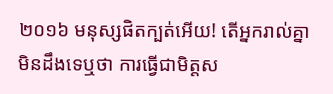២០១៦ មនុស្សផិតក្បត់អើយ! តើអ្នករាល់គ្នាមិនដឹងទេឬថា ការធ្វើជាមិត្តស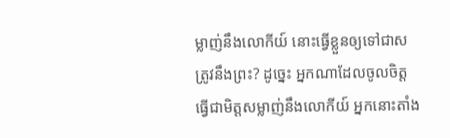ម្លាញ់នឹងលោកីយ៍ នោះធ្វើខ្លួនឲ្យទៅជាសត្រូវនឹងព្រះ? ដូច្នេះ អ្នកណាដែលចូលចិត្តធ្វើជាមិត្តសម្លាញ់នឹងលោកីយ៍ អ្នកនោះតាំង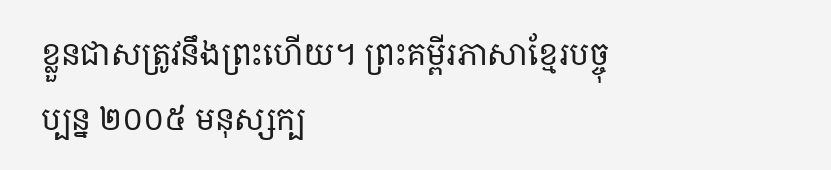ខ្លួនជាសត្រូវនឹងព្រះហើយ។ ព្រះគម្ពីរភាសាខ្មែរបច្ចុប្បន្ន ២០០៥ មនុស្សក្ប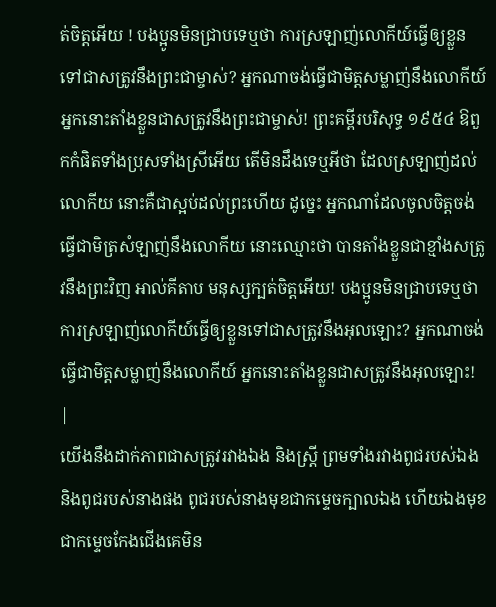ត់ចិត្តអើយ ! បងប្អូនមិនជ្រាបទេឬថា ការស្រឡាញ់លោកីយ៍ធ្វើឲ្យខ្លួនទៅជាសត្រូវនឹងព្រះជាម្ចាស់? អ្នកណាចង់ធ្វើជាមិត្តសម្លាញ់នឹងលោកីយ៍ អ្នកនោះតាំងខ្លួនជាសត្រូវនឹងព្រះជាម្ចាស់! ព្រះគម្ពីរបរិសុទ្ធ ១៩៥៤ ឱពួកកំផិតទាំងប្រុសទាំងស្រីអើយ តើមិនដឹងទេឬអីថា ដែលស្រឡាញ់ដល់លោកីយ នោះគឺជាស្អប់ដល់ព្រះហើយ ដូច្នេះ អ្នកណាដែលចូលចិត្តចង់ធ្វើជាមិត្រសំឡាញ់នឹងលោកីយ នោះឈ្មោះថា បានតាំងខ្លួនជាខ្មាំងសត្រូវនឹងព្រះវិញ អាល់គីតាប មនុស្សក្បត់ចិត្ដអើយ! បងប្អូនមិនជ្រាបទេឬថា ការស្រឡាញ់លោកីយ៍ធ្វើឲ្យខ្លួនទៅជាសត្រូវនឹងអុលឡោះ? អ្នកណាចង់ធ្វើជាមិត្ដសម្លាញ់នឹងលោកីយ៍ អ្នកនោះតាំងខ្លួនជាសត្រូវនឹងអុលឡោះ! |
យើងនឹងដាក់ភាពជាសត្រូវរវាងឯង និងស្ត្រី ព្រមទាំងរវាងពូជរបស់ឯង និងពូជរបស់នាងផង ពូជរបស់នាងមុខជាកម្ទេចក្បាលឯង ហើយឯងមុខជាកម្ទេចកែងជើងគេមិន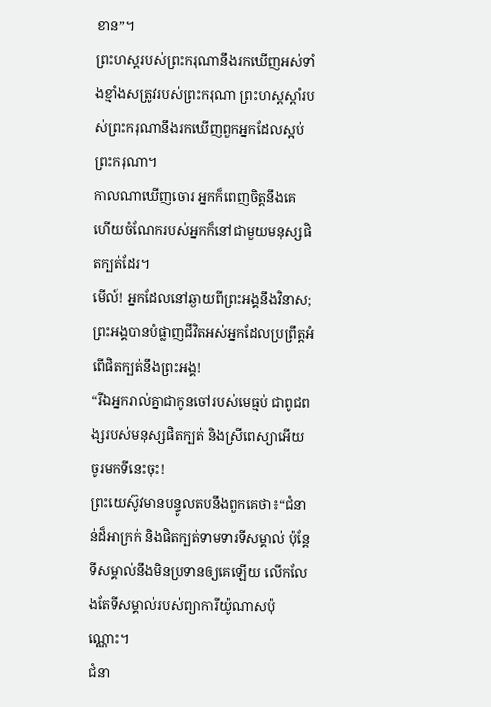ខាន”។
ព្រះហស្តរបស់ព្រះករុណានឹងរកឃើញអស់ទាំងខ្មាំងសត្រូវរបស់ព្រះករុណា ព្រះហស្តស្ដាំរបស់ព្រះករុណានឹងរកឃើញពួកអ្នកដែលស្អប់ព្រះករុណា។
កាលណាឃើញចោរ អ្នកក៏ពេញចិត្តនឹងគេ ហើយចំណែករបស់អ្នកក៏នៅជាមួយមនុស្សផិតក្បត់ដែរ។
មើល៍! អ្នកដែលនៅឆ្ងាយពីព្រះអង្គនឹងវិនាស; ព្រះអង្គបានបំផ្លាញជីវិតអស់អ្នកដែលប្រព្រឹត្តអំពើផិតក្បត់នឹងព្រះអង្គ!
“រីឯអ្នករាល់គ្នាជាកូនចៅរបស់មេធ្មប់ ជាពូជពង្សរបស់មនុស្សផិតក្បត់ និងស្រីពេស្យាអើយ ចូរមកទីនេះចុះ!
ព្រះយេស៊ូវមានបន្ទូលតបនឹងពួកគេថា៖“ជំនាន់ដ៏អាក្រក់ និងផិតក្បត់ទាមទារទីសម្គាល់ ប៉ុន្តែទីសម្គាល់នឹងមិនប្រទានឲ្យគេឡើយ លើកលែងតែទីសម្គាល់របស់ព្យាការីយ៉ូណាសប៉ុណ្ណោះ។
ជំនា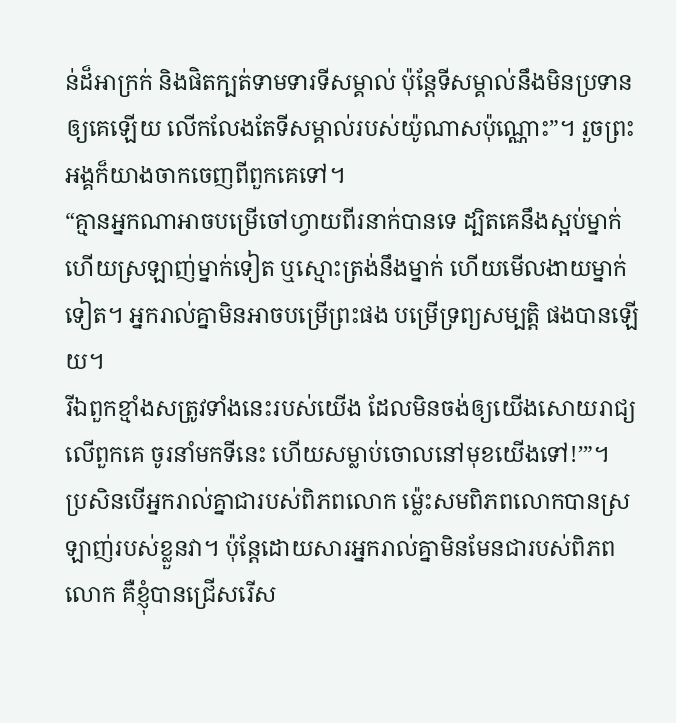ន់ដ៏អាក្រក់ និងផិតក្បត់ទាមទារទីសម្គាល់ ប៉ុន្តែទីសម្គាល់នឹងមិនប្រទានឲ្យគេឡើយ លើកលែងតែទីសម្គាល់របស់យ៉ូណាសប៉ុណ្ណោះ”។ រួចព្រះអង្គក៏យាងចាកចេញពីពួកគេទៅ។
“គ្មានអ្នកណាអាចបម្រើចៅហ្វាយពីរនាក់បានទេ ដ្បិតគេនឹងស្អប់ម្នាក់ ហើយស្រឡាញ់ម្នាក់ទៀត ឬស្មោះត្រង់នឹងម្នាក់ ហើយមើលងាយម្នាក់ទៀត។ អ្នករាល់គ្នាមិនអាចបម្រើព្រះផង បម្រើទ្រព្យសម្បត្តិ ផងបានឡើយ។
រីឯពួកខ្មាំងសត្រូវទាំងនេះរបស់យើង ដែលមិនចង់ឲ្យយើងសោយរាជ្យលើពួកគេ ចូរនាំមកទីនេះ ហើយសម្លាប់ចោលនៅមុខយើងទៅ!’”។
ប្រសិនបើអ្នករាល់គ្នាជារបស់ពិភពលោក ម្ល៉េះសមពិភពលោកបានស្រឡាញ់របស់ខ្លួនវា។ ប៉ុន្តែដោយសារអ្នករាល់គ្នាមិនមែនជារបស់ពិភពលោក គឺខ្ញុំបានជ្រើសរើស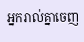អ្នករាល់គ្នាចេញ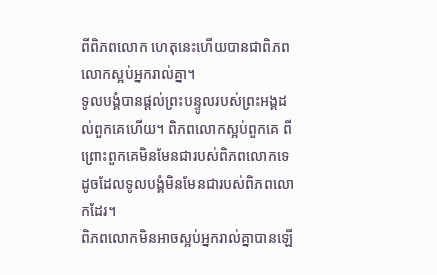ពីពិភពលោក ហេតុនេះហើយបានជាពិភពលោកស្អប់អ្នករាល់គ្នា។
ទូលបង្គំបានផ្ដល់ព្រះបន្ទូលរបស់ព្រះអង្គដល់ពួកគេហើយ។ ពិភពលោកស្អប់ពួកគេ ពីព្រោះពួកគេមិនមែនជារបស់ពិភពលោកទេ ដូចដែលទូលបង្គំមិនមែនជារបស់ពិភពលោកដែរ។
ពិភពលោកមិនអាចស្អប់អ្នករាល់គ្នាបានឡើ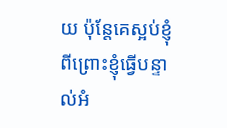យ ប៉ុន្តែគេស្អប់ខ្ញុំ ពីព្រោះខ្ញុំធ្វើបន្ទាល់អំ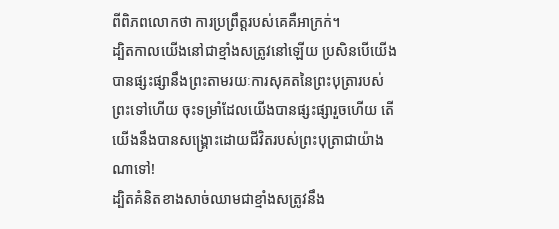ពីពិភពលោកថា ការប្រព្រឹត្តរបស់គេគឺអាក្រក់។
ដ្បិតកាលយើងនៅជាខ្មាំងសត្រូវនៅឡើយ ប្រសិនបើយើងបានផ្សះផ្សានឹងព្រះតាមរយៈការសុគតនៃព្រះបុត្រារបស់ព្រះទៅហើយ ចុះទម្រាំដែលយើងបានផ្សះផ្សារួចហើយ តើយើងនឹងបានសង្គ្រោះដោយជីវិតរបស់ព្រះបុត្រាជាយ៉ាងណាទៅ!
ដ្បិតគំនិតខាងសាច់ឈាមជាខ្មាំងសត្រូវនឹង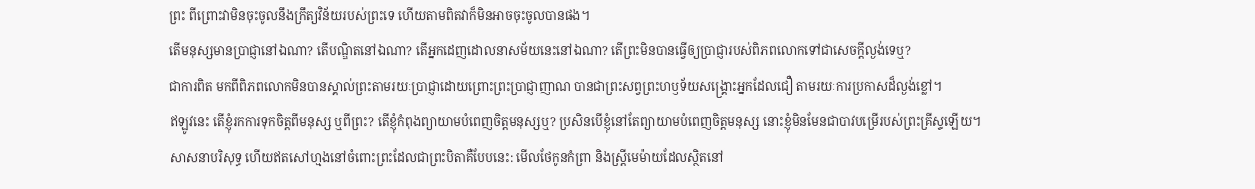ព្រះ ពីព្រោះវាមិនចុះចូលនឹងក្រឹត្យវិន័យរបស់ព្រះទេ ហើយតាមពិតវាក៏មិនអាចចុះចូលបានផង។
តើមនុស្សមានប្រាជ្ញានៅឯណា? តើបណ្ឌិតនៅឯណា? តើអ្នកដេញដោលនាសម័យនេះនៅឯណា? តើព្រះមិនបានធ្វើឲ្យប្រាជ្ញារបស់ពិភពលោកទៅជាសេចក្ដីល្ងង់ទេឬ?
ជាការពិត មកពីពិភពលោកមិនបានស្គាល់ព្រះតាមរយៈប្រាជ្ញាដោយព្រោះព្រះប្រាជ្ញាញាណ បានជាព្រះសព្វព្រះហឫទ័យសង្គ្រោះអ្នកដែលជឿ តាមរយៈការប្រកាសដ៏ល្ងង់ខ្លៅ។
ឥឡូវនេះ តើខ្ញុំរកការទុកចិត្តពីមនុស្ស ឬពីព្រះ? តើខ្ញុំកំពុងព្យាយាមបំពេញចិត្តមនុស្សឬ? ប្រសិនបើខ្ញុំនៅតែព្យាយាមបំពេញចិត្តមនុស្ស នោះខ្ញុំមិនមែនជាបាវបម្រើរបស់ព្រះគ្រីស្ទឡើយ។
សាសនាបរិសុទ្ធ ហើយឥតសៅហ្មងនៅចំពោះព្រះដែលជាព្រះបិតាគឺបែបនេះ: មើលថែកូនកំព្រា និងស្ត្រីមេម៉ាយដែលស្ថិតនៅ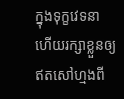ក្នុងទុក្ខវេទនា ហើយរក្សាខ្លួនឲ្យឥតសៅហ្មងពី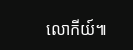លោកីយ៍៕